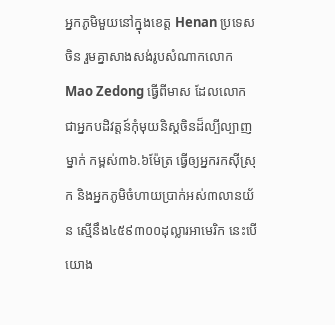អ្នកភូមិមួយនៅក្នុងខេត្ត Henan ប្រទេសចិន រួមគ្នាសាងសង់រូបសំណាកលោក Mao Zedong ធ្វើពីមាស ដែលលោកជាអ្នកបដិវត្តន៍កុំមុយនិស្តចិនដ៏ល្បីល្បាញម្នាក់ កម្ពស់៣៦.៦ម៉ែត្រ ធ្វើឲ្យអ្នករកស៊ីស្រុក និងអ្នកភូមិចំហាយប្រាក់អស់៣លានយ័ន ស្មើនឹង៤៥៩៣០០ដុល្លារអាមេរិក នេះបើយោង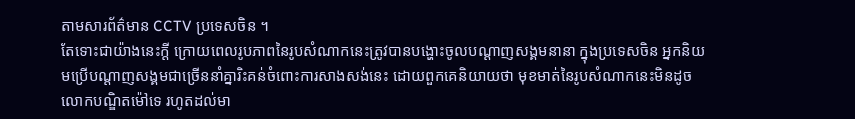តាមសារព័ត៌មាន CCTV ប្រទេសចិន ។
តែទោះជាយ៉ាងនេះក្ដី ក្រោយពេលរូបភាពនៃរូបសំណាកនេះត្រូវបានបង្ហោះចូលបណ្ដាញសង្គមនានា ក្នុងប្រទេសចិន អ្នកនិយមប្រើបណ្ដាញសង្គមជាច្រើននាំគ្នារិះគន់ចំពោះការសាងសង់នេះ ដោយពួកគេនិយាយថា មុខមាត់នៃរូបសំណាកនេះមិនដូចលោកបណ្ឌិតម៉ៅទេ រហូតដល់មា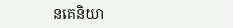នគេនិយា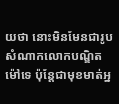យថា នោះមិនមែនជារូបសំណាកលោកបណ្ឌិតម៉ៅទេ ប៉ុន្តែជាមុខមាត់អ្ន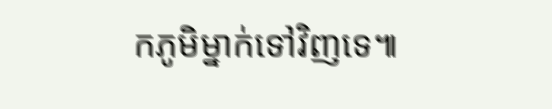កភូមិម្នាក់ទៅវិញទេ៕